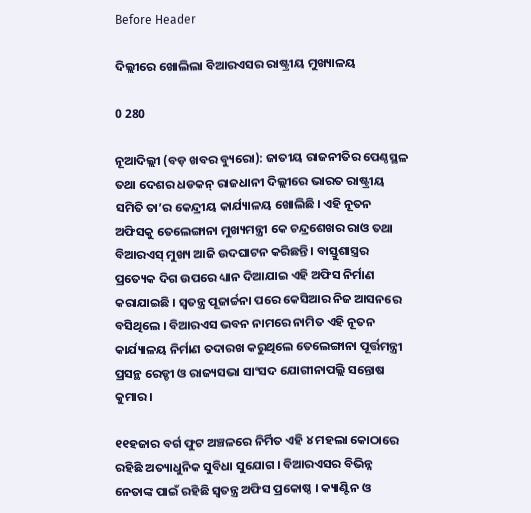Before Header

ଦିଲ୍ଲୀରେ ଖୋଲିଲା ବିଆରଏସର ରାଷ୍ଟ୍ରୀୟ ମୁଖ୍ୟାଳୟ

0 280

ନୂଆଦିଲ୍ଲୀ (ବଡ଼ ଖବର ବ୍ୟୁରୋ): ଜାତୀୟ ରାଜନୀତିର ପେଣ୍ଠସ୍ଥଳ ତଥା ଦେଶର ଧଡକନ୍ ରାଜଧାନୀ ଦିଲ୍ଲୀରେ ଭାରତ ରାଷ୍ଟ୍ରୀୟ ସମିତି ତା’ର କେନ୍ଦ୍ରୀୟ କାର୍ଯ୍ୟାଳୟ ଖୋଲିଛି । ଏହି ନୂତନ ଅଫିସକୁ ତେଲେଙ୍ଗାନା ମୁଖ୍ୟମନ୍ତ୍ରୀ କେ ଚନ୍ଦ୍ରଶେଖର ରାଓ ତଥା ବିଆରଏସ୍ ମୁଖ୍ୟ ଆଜି ଉଦଘାଟନ କରିଛନ୍ତି । ବାସ୍ତୁଶାସ୍ତ୍ରର ପ୍ରତ୍ୟେକ ଦିଗ ଉପରେ ଧ୍ୟାନ ଦିଆଯାଇ ଏହି ଅଫିସ ନିର୍ମାଣ କରାଯାଇଛି । ସ୍ୱତନ୍ତ୍ର ପୂଜାର୍ଚ୍ଚନା ପରେ କେସିଆର ନିଜ ଆସନରେ ବସିଥିଲେ । ବିଆରଏସ ଭବନ ନାମରେ ନାମିତ ଏହି ନୂତନ କାର୍ଯ୍ୟାଳୟ ନିର୍ମାଣ ତଦାରଖ କରୁଥିଲେ ତେଲେଙ୍ଗାନା ପୂର୍ତ୍ତମନ୍ତ୍ରୀ ପ୍ରସନ୍ଥ ରେଡ୍ଡୀ ଓ ରାଜ୍ୟସଭା ସାଂସଦ ଯୋଗୀନାପଲ୍ଲି ସନ୍ତୋଷ କୁମାର ।

୧୧ହଜାର ବର୍ଗ ଫୁଟ ଅଞ୍ଚଳରେ ନିର୍ମିତ ଏହି ୪ ମହଲା କୋଠାରେ ରହିଛି ଅତ୍ୟାଧୁନିକ ସୁବିଧା ସୁଯୋଗ । ବିଆରଏସର ବିଭିନ୍ନ ନେତାଙ୍କ ପାଇଁ ରହିଛି ସ୍ୱତନ୍ତ୍ର ଅଫିସ ପ୍ରକୋଷ୍ଠ । କ୍ୟାଣ୍ଟିନ ଓ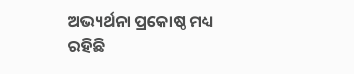ଅଭ୍ୟର୍ଥନା ପ୍ରକୋଷ୍ଠ ମଧ୍ୟ ରହିଛି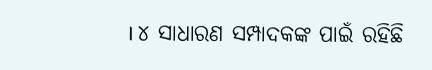। ୪ ସାଧାରଣ ସମ୍ପାଦକଙ୍କ ପାଇଁ ରହିଛି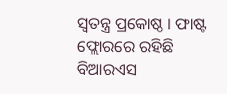ସ୍ୱତନ୍ତ୍ର ପ୍ରକୋଷ୍ଠ । ଫାଷ୍ଟ ଫ୍ଲୋରରେ ରହିଛି ବିଆରଏସ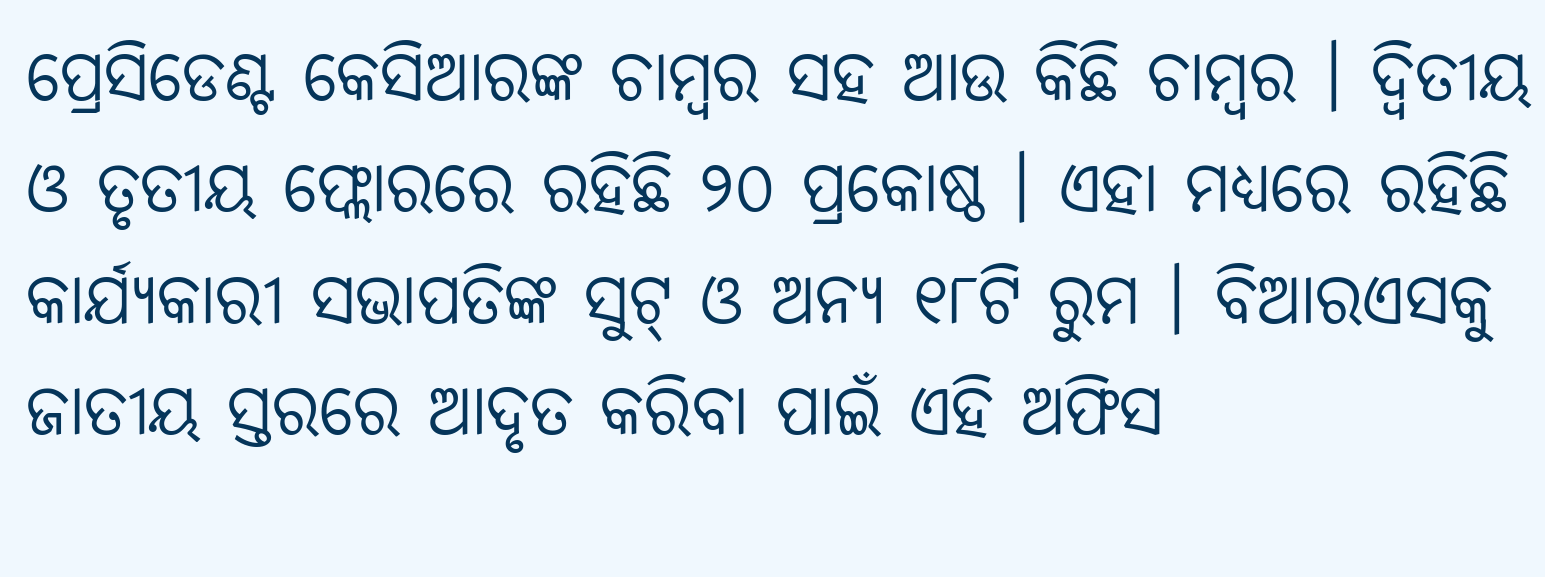ପ୍ରେସିଡେଣ୍ଟ କେସିଆରଙ୍କ ଚାମ୍ବର ସହ ଆଉ କିଛି ଚାମ୍ବର । ଦ୍ୱିତୀୟ ଓ ତୃତୀୟ ଫ୍ଲୋରରେ ରହିଛି ୨୦ ପ୍ରକୋଷ୍ଠ । ଏହା ମଧ୍ୟରେ ରହିଛି କାର୍ଯ୍ୟକାରୀ ସଭାପତିଙ୍କ ସୁଟ୍ ଓ ଅନ୍ୟ ୧୮ଟି ରୁମ । ବିଆରଏସକୁ ଜାତୀୟ ସ୍ତରରେ ଆଦୃତ କରିବା ପାଇଁ ଏହି ଅଫିସ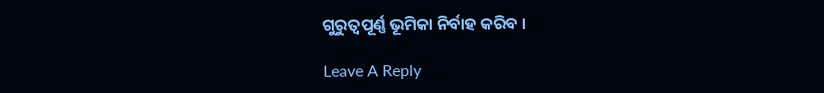ଗୁରୁତ୍ୱପୂର୍ଣ୍ଣ ଭୂମିକା ନିର୍ବାହ କରିବ ।

Leave A Reply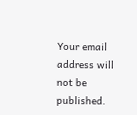Your email address will not be published.